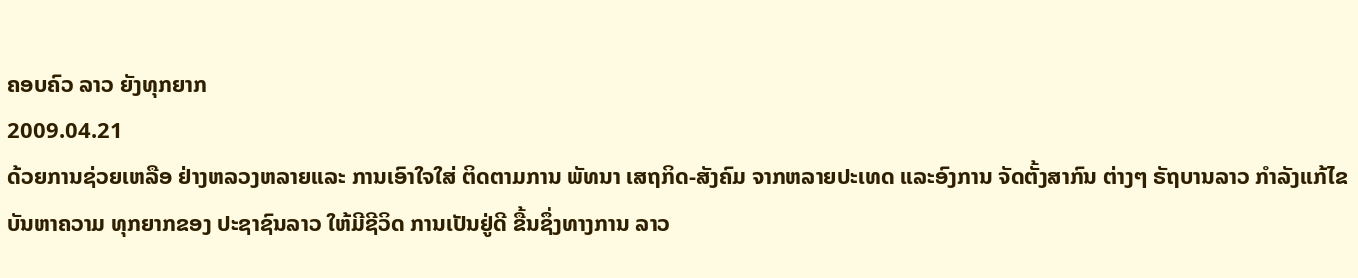ຄອບຄົວ ລາວ ຍັງທຸກຍາກ
2009.04.21
ດ້ວຍການຊ່ວຍເຫລືອ ຢ່າງຫລວງຫລາຍແລະ ການເອົາໃຈໃສ່ ຕິດຕາມການ ພັທນາ ເສຖກິດ-ສັງຄົມ ຈາກຫລາຍປະເທດ ແລະອົງການ ຈັດຕັ້ງສາກົນ ຕ່າງໆ ຣັຖບານລາວ ກຳລັງແກ້ໄຂ ບັນຫາຄວາມ ທຸກຍາກຂອງ ປະຊາຊົນລາວ ໃຫ້ມີຊີວິດ ການເປັນຢູ່ດີ ຂື້ນຊຶ່ງທາງການ ລາວ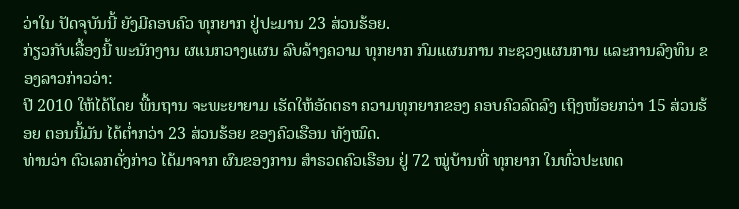ວ່າໃນ ປັດຈຸບັນນີ້ ຍັງມີຄອບຄົວ ທຸກຍາກ ຢູ່ປະມານ 23 ສ່ວນຮ້ອຍ.
ກ່ຽວກັບເລື້ອງນີ້ ພະນັກງານ ຜແນກວາງແຜນ ລົບລ້າງຄວາມ ທຸກຍາກ ກົມແຜນການ ກະຊວງແຜນການ ແລະການລົງທຶນ ຂອງລາວກ່າວວ່າ:
ປີ 2010 ໃຫ້ໄດ້ໂດຍ ພື້ນຖານ ຈະພະຍາຍາມ ເຮັດໃຫ້ອັດຕຣາ ຄວາມທຸກຍາກຂອງ ຄອບຄົວລົດລົງ ເຖິງໜ້ອຍກວ່າ 15 ສ່ວນຮ້ອຍ ຕອນນີ້ມັນ ໄດ້ຕ່ຳກວ່າ 23 ສ່ວນຮ້ອຍ ຂອງຄົວເຮືອນ ທັງໝົດ.
ທ່ານວ່າ ຕົວເລກດັ່ງກ່າວ ໄດ້ມາຈາກ ຜົນຂອງການ ສຳຣວດຄົວເຮືອນ ຢູ່ 72 ໝູ່ບ້ານທີ່ ທຸກຍາກ ໃນທົ່ວປະເທດ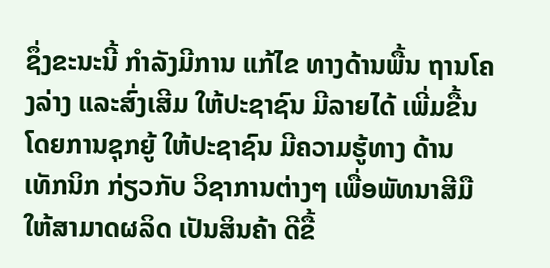ຊຶ່ງຂະນະນີ້ ກຳລັງມີການ ແກ້ໄຂ ທາງດ້ານພື້ນ ຖານໂຄງລ່າງ ແລະສົ່ງເສີມ ໃຫ້ປະຊາຊົນ ມີລາຍໄດ້ ເພີ່ມຂື້ນ ໂດຍການຊຸກຍູ້ ໃຫ້ປະຊາຊົນ ມີຄວາມຮູ້ທາງ ດ້ານເທັກນິກ ກ່ຽວກັບ ວິຊາການຕ່າງໆ ເພື່ອພັທນາສີມື ໃຫ້ສາມາດຜລິດ ເປັນສິນຄ້າ ດີຂື້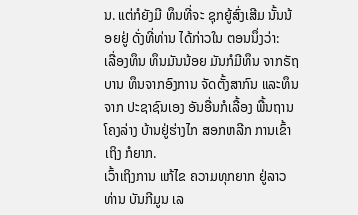ນ. ແຕ່ກໍຍັງມີ ທຶນທີ່ຈະ ຊຸກຍູ້ສົ່ງເສີມ ນັ້ນນ້ອຍຢູ່ ດັ່ງທີ່ທ່ານ ໄດ້ກ່າວໃນ ຕອນນຶ່ງວ່າ:
ເລື່ອງທຶນ ທຶນມັນນ້ອຍ ມັນກໍມີທຶນ ຈາກຣັຖບານ ທຶນຈາກອົງການ ຈັດຕັ້ງສາກົນ ແລະທຶນຈາກ ປະຊາຊົນເອງ ອັນອື່ນກໍເລື້ອງ ພື້ນຖານໂຄງລ່າງ ບ້ານຢູ່ຮ່າງໄກ ສອກຫລີກ ການເຂົ້າເຖິງ ກໍຍາກ.
ເວົ້າເຖິງການ ແກ້ໄຂ ຄວາມທຸກຍາກ ຢູ່ລາວ ທ່ານ ບັນກີມູນ ເລ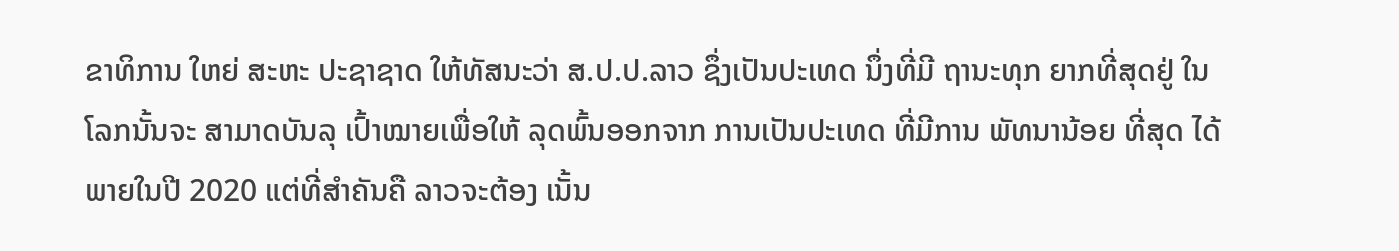ຂາທິການ ໃຫຍ່ ສະຫະ ປະຊາຊາດ ໃຫ້ທັສນະວ່າ ສ.ປ.ປ.ລາວ ຊຶ່ງເປັນປະເທດ ນຶ່ງທີ່ມີ ຖານະທຸກ ຍາກທີ່ສຸດຢູ່ ໃນໂລກນັ້ນຈະ ສາມາດບັນລຸ ເປົ້າໝາຍເພື່ອໃຫ້ ລຸດພົ້ນອອກຈາກ ການເປັນປະເທດ ທີ່ມີການ ພັທນານ້ອຍ ທີ່ສຸດ ໄດ້ພາຍໃນປີ 2020 ແຕ່ທີ່ສຳຄັນຄື ລາວຈະຕ້ອງ ເນັ້ນ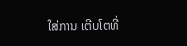ໃສ່ການ ເຕີບໂຕທີ່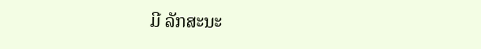ມີ ລັກສະນະ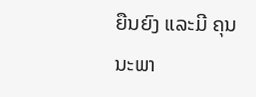ຍືນຍົງ ແລະມີ ຄຸນນະພາ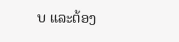ບ ແລະຕ້ອງ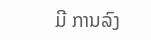ມີ ການລົງ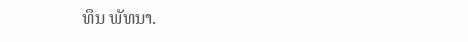ທຶນ ພັທນາ.